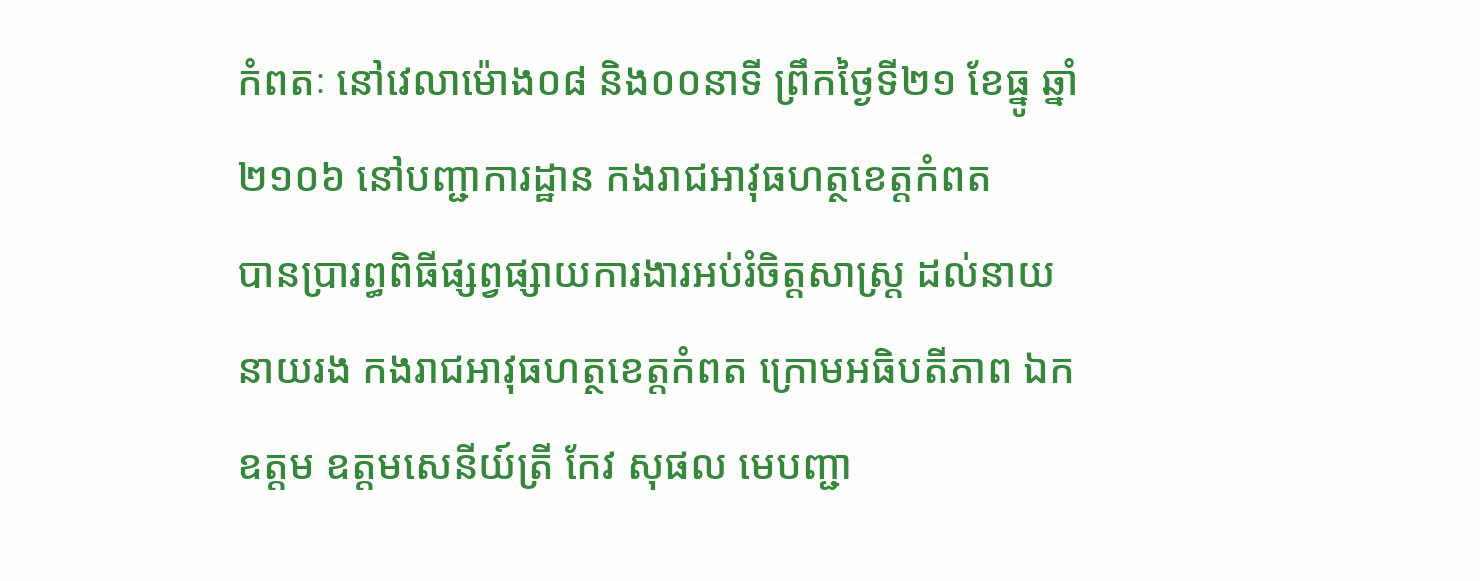កំពតៈ នៅវេលាម៉ោង០៨ និង០០នាទី ព្រឹកថ្ងៃទី២១ ខែធ្នូ ឆ្នាំ២១០៦ នៅបញ្ជាការដ្ឋាន កងរាជអាវុធហត្ថខេត្តកំពត
បានប្រារព្ធពិធីផ្សព្វផ្សាយការងារអប់រំចិត្តសាស្ត្រ ដល់នាយ នាយរង កងរាជអាវុធហត្ថខេត្តកំពត ក្រោមអធិបតីភាព ឯកឧត្តម ឧត្តមសេនីយ៍ត្រី កែវ សុផល មេបញ្ជា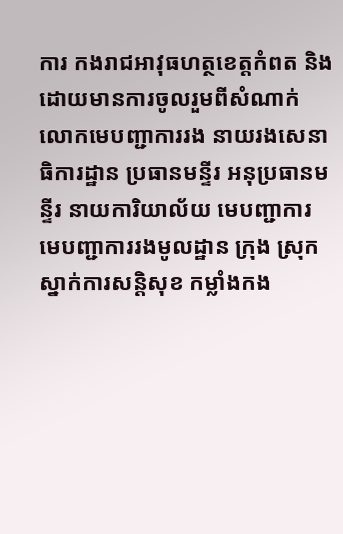ការ កងរាជអាវុធហត្ថខេត្តកំពត និងដោយមានការចូលរួមពីសំណាក់ លោកមេបញ្ជាការរង នាយរងសេនាធិការដ្ឋាន ប្រធានមន្ទីរ អនុប្រធានមន្ទីរ នាយការិយាល័យ មេបញ្ជាការ មេបញ្ជាការរងមូលដ្ឋាន ក្រុង ស្រុក ស្នាក់ការសន្តិសុខ កម្លាំងកង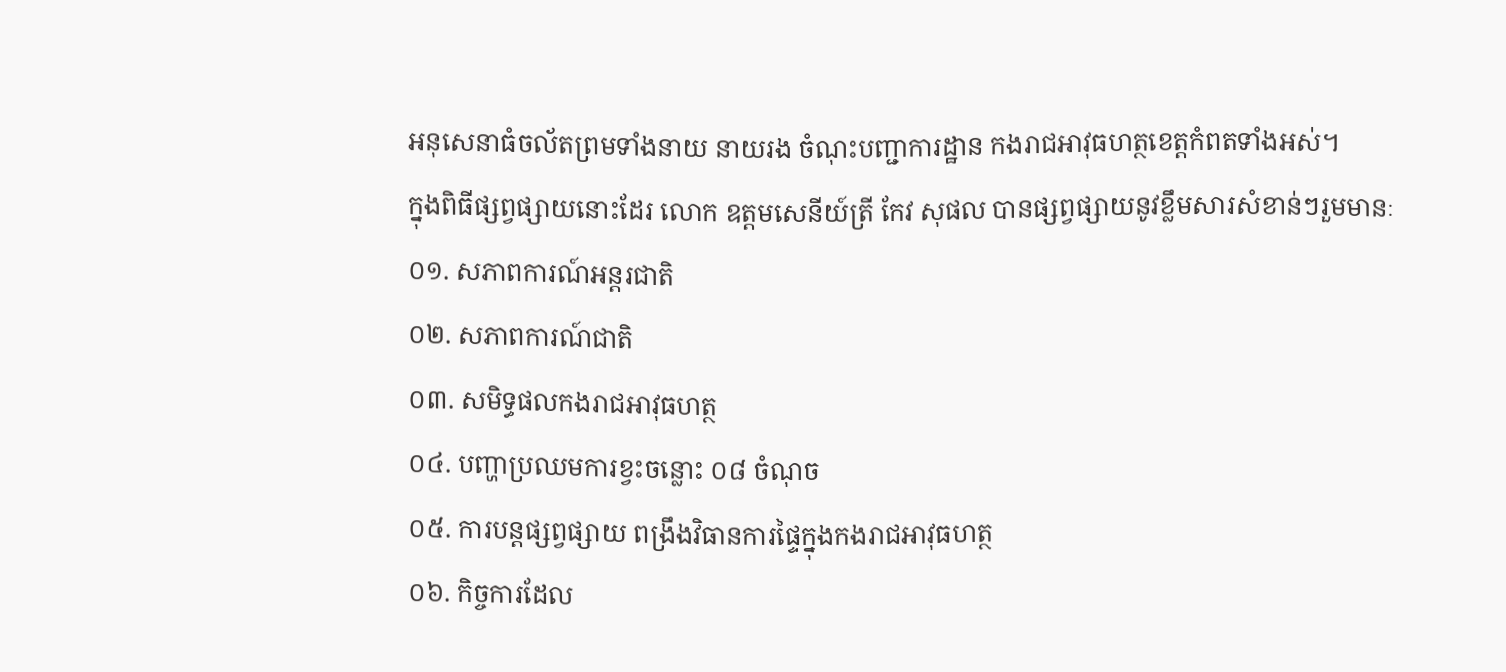អនុសេនាធំចល័តព្រមទាំងនាយ នាយរង ចំណុះបញ្ជាការដ្ឋាន កងរាជអាវុធហត្ថខេត្តកំពតទាំងអស់។
ក្នុងពិធីផ្សព្វផ្សាយនោះដែរ លោក ឧត្តមសេនីយ៍ត្រី កែវ សុផល បានផ្សព្វផ្សាយនូវខ្លឹមសារសំខាន់ៗរួមមានៈ
០១. សភាពការណ៍អន្តរជាតិ
០២. សភាពការណ៍ជាតិ
០៣. សមិទ្ធផលកងរាជអាវុធហត្ថ
០៤. បញ្ហាប្រឈមការខ្វះចន្លោះ ០៨ ចំណុច
០៥. ការបន្តផ្សព្វផ្សាយ ពង្រឹងវិធានការផ្ទៃក្នុងកងរាជអាវុធហត្ថ
០៦. កិច្ចការដែល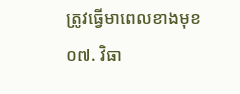ត្រូវធ្វើមាពេលខាងមុខ
០៧. វិធា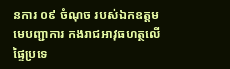នការ ០៩ ចំណុច របស់ឯកឧត្តម មេបញ្ជាការ កងរាជអាវុធហត្ថលើផ្ទៃប្រទេ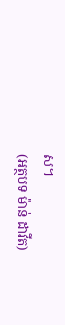ស។
(អត្ថបទ ម៉ាន់ ដាវីត)